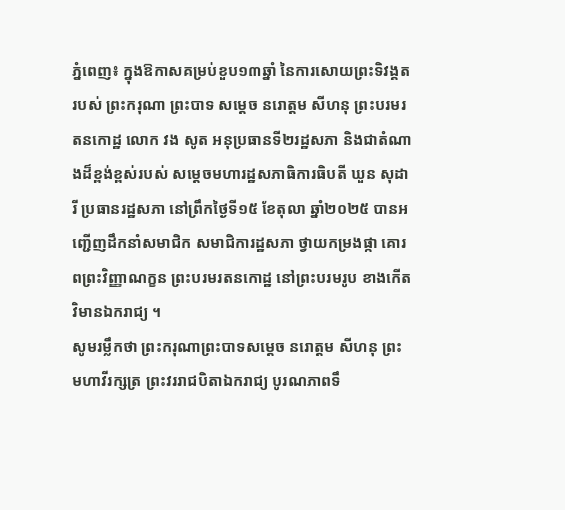ភ្នំពេញ៖ ក្នុងឱកាសគម្រប់ខួប១៣ឆ្នាំ នៃការសោយព្រះទិវង្គតរបស់ ព្រះករុណា ព្រះបាទ សម្តេច នរោត្តម សីហនុ ព្រះបរមរតនកោដ្ឋ លោក វង សូត អនុប្រធានទី២រដ្ឋសភា និងជាតំណាងដ៏ខ្ពង់ខ្ពស់របស់ សម្តេចមហារដ្ឋសភាធិការធិបតី ឃួន សុដារី ប្រធានរដ្ឋសភា នៅព្រឹកថ្ងៃទី១៥ ខែតុលា ឆ្នាំ២០២៥ បានអញ្ជើញដឹកនាំសមាជិក សមាជិការដ្ឋសភា ថ្វាយកម្រងផ្កា គោរពព្រះវិញ្ញាណក្ខន ព្រះបរមរតនកោដ្ឋ នៅព្រះបរមរូប ខាងកើតវិមានឯករាជ្យ ។
សូមរម្លឹកថា ព្រះករុណាព្រះបាទសម្តេច នរោត្តម សីហនុ ព្រះមហាវីរក្សត្រ ព្រះវររាជបិតាឯករាជ្យ បូរណភាពទឹ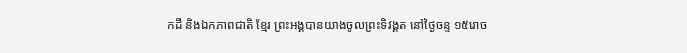កដី និងឯកភាពជាតិ ខ្មែរ ព្រះអង្គបានយាងចូលព្រះទិវង្គត នៅថ្ងៃចន្ទ ១៥រោច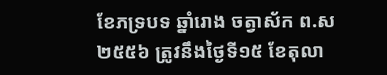ខែភទ្របទ ឆ្នាំរោង ចត្វាស័ក ព.ស ២៥៥៦ ត្រូវនឹងថ្ងៃទី១៥ ខែតុលា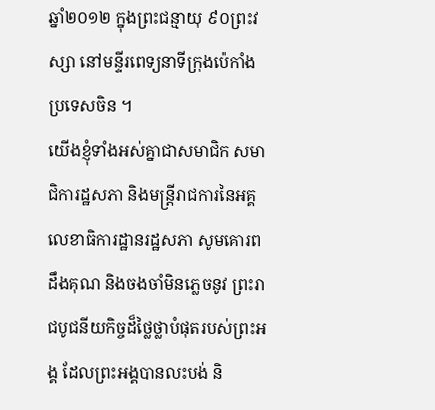ឆ្នាំ២០១២ ក្នុងព្រះជន្មាយុ ៩០ព្រះវស្សា នៅមន្ទីរពេទ្យនាទីក្រុងប៉េកាំង ប្រទេសចិន ។
យើងខ្ញុំទាំងអស់គ្នាជាសមាជិក សមាជិការដ្ឋសភា និងមន្រ្តីរាជការនៃអគ្គលេខាធិការដ្ឋានរដ្ឋសភា សូមគោរពដឹងគុណ និងចងចាំមិនភ្លេចនូវ ព្រះរាជបូជនីយកិច្ចដ៏ថ្លៃថ្លាបំផុតរបស់ព្រះអង្គ ដែលព្រះអង្គបានលះបង់ និ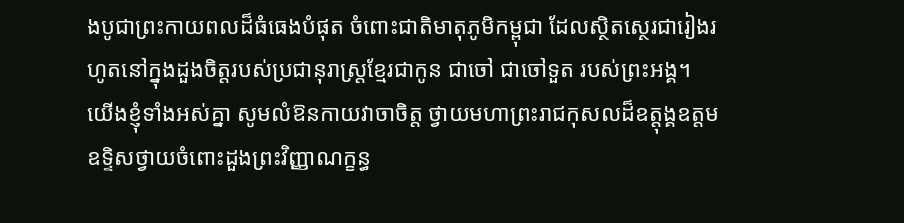ងបូជាព្រះកាយពលដ៏ធំធេងបំផុត ចំពោះជាតិមាតុភូមិកម្ពុជា ដែលស្ថិតស្ថេរជារៀងរហូតនៅក្នុងដួងចិត្តរបស់ប្រជានុរាស្ត្រខ្មែរជាកូន ជាចៅ ជាចៅទួត របស់ព្រះអង្គ។
យើងខ្ញុំទាំងអស់គ្នា សូមលំឱនកាយវាចាចិត្ត ថ្វាយមហាព្រះរាជកុសលដ៏ឧត្តុង្គឧត្តម ឧទ្ទិសថ្វាយចំពោះដួងព្រះវិញ្ញាណក្ខន្ធ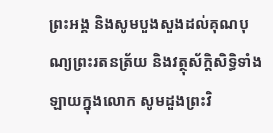ព្រះអង្គ និងសូមបួងសួងដល់គុណបុណ្យព្រះរតនត្រ័យ និងវត្ថុស័ក្តិសិទ្ធិទាំងឡាយក្នុងលោក សូមដួងព្រះវិ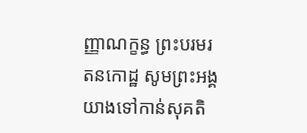ញ្ញាណក្ខន្ធ ព្រះបរមរតនកោដ្ឋ សូមព្រះអង្គយាងទៅកាន់សុគតិ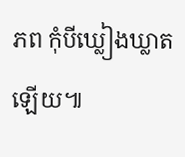ភព កុំបីឃ្លៀងឃ្លាតឡើយ៕